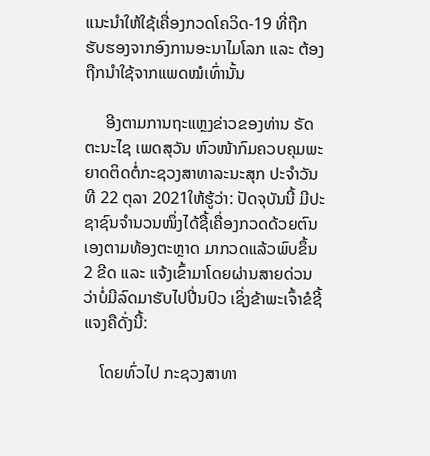ແນະນໍາໃຫ້ໃຊ້ເຄື່ອງກວດໂຄວິດ-19 ທີ່ຖືກຮັບຮອງຈາກອົງການອະນາໄມໂລກ ແລະ ຕ້ອງຖືກນໍາໃຊ້ຈາກແພດໝໍເທົ່ານັ້ນ

     ອີງຕາມການຖະແຫຼງຂ່າວຂອງທ່ານ ຣັດຕະນະໄຊ ເພດສຸວັນ ຫົວໜ້າກົມຄວບຄຸມພະຍາດຕິດຕໍ່ກະຊວງສາທາລະນະສຸກ ປະຈໍາວັນທີ 22 ຕຸລາ 2021ໃຫ້ຮູ້ວ່າ: ປັດຈຸບັນນີ້ ມີປະຊາຊົນຈຳນວນໜຶ່ງໄດ້ຊື້ເຄື່ອງກວດດ້ວຍຕົນເອງຕາມທ້ອງຕະຫຼາດ ມາກວດແລ້ວພົບຂຶ້ນ 2 ຂີດ ແລະ ແຈ້ງເຂົ້າມາໂດຍຜ່ານສາຍດ່ວນວ່າບໍ່ມີລົດມາຮັບໄປປີ່ນປົວ ເຊິ່ງຂ້າພະເຈົ້າຂໍຊີ້ແຈງຄືດັ່ງນີ້:

    ໂດຍທົ່ວໄປ ກະຊວງສາທາ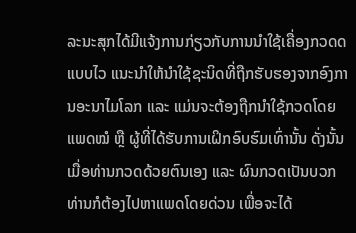ລະນະສຸກໄດ້ມີແຈ້ງການກ່ຽວກັບການນຳໃຊ້ເຄື່ອງກວດດແບບໄວ ແນະນຳໃຫ້ນຳໃຊ້ຊະນິດທີ່ຖືກຮັບຮອງຈາກອົງການອະນາໄມໂລກ ແລະ ແມ່ນຈະຕ້ອງຖືກນຳໃຊ້ກວດໂດຍແພດໝໍ ຫຼື ຜູ້ທີ່ໄດ້ຮັບການເຝິກອົບຮົມເທົ່ານັ້ນ ດັ່ງນັ້ນ ເມື່ອທ່ານກວດດ້ວຍຕົນເອງ ແລະ ຜົນກວດເປັນບວກ ທ່ານກໍຕ້ອງໄປຫາແພດໂດຍດ່ວນ ເພື່ອຈະໄດ້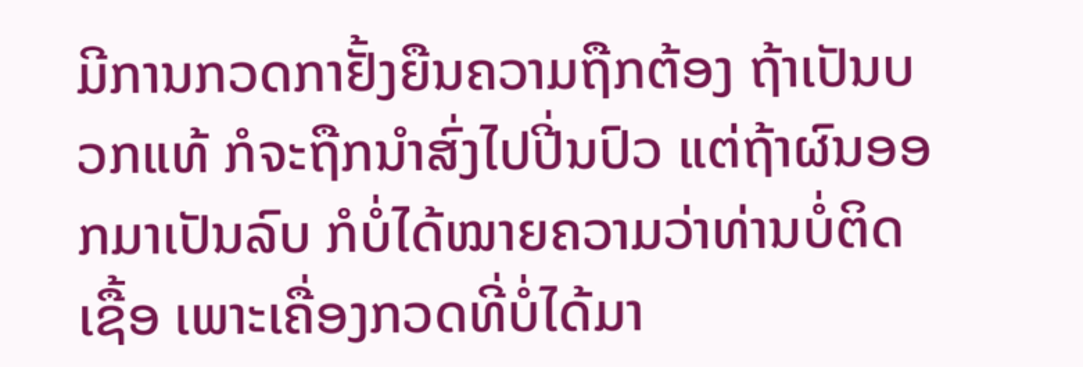ມີການກວດກາຢັ້ງຍືນຄວາມຖືກຕ້ອງ ຖ້າເປັນບວກແທ້ ກໍຈະຖືກນຳສົ່ງໄປປີ່ນປົວ ແຕ່ຖ້າຜົນອອກມາເປັນລົບ ກໍບໍ່ໄດ້ໝາຍຄວາມວ່າທ່ານບໍ່ຕິດເຊື້ອ ເພາະເຄື່ອງກວດທີ່ບໍ່ໄດ້ມາ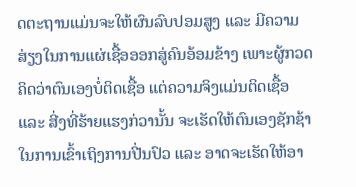ດຕະຖານແມ່ນຈະໃຫ້ຜົນລົບປອມສູງ ແລະ ມີຄວາມສ່ຽງໃນການແຜ່ເຊື້ອອອກສູ່ຄົນອ້ອມຂ້າງ ເພາະຜູ້ກວດຄິດວ່າຕົນເອງບໍ່ຕິດເຊື້ອ ແຕ່ຄວາມຈິງແມ່ນຕິດເຊື້ອ ແລະ ສີ່ງທີ່ຮ້າຍແຮງກ່ວານັ້ນ ຈະເຮັດໃຫ້ຕົນເອງຊັກຊ້າໃນການເຂົ້າເຖິງການປີ່ນປົວ ແລະ ອາດຈະເຮັດໃຫ້ອາ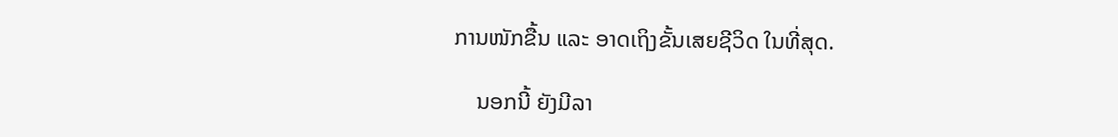ການໜັກຂື້ນ ແລະ ອາດເຖິງຂັ້ນເສຍຊີວິດ ໃນທີ່ສຸດ.

    ນອກນີ້ ຍັງມີລາ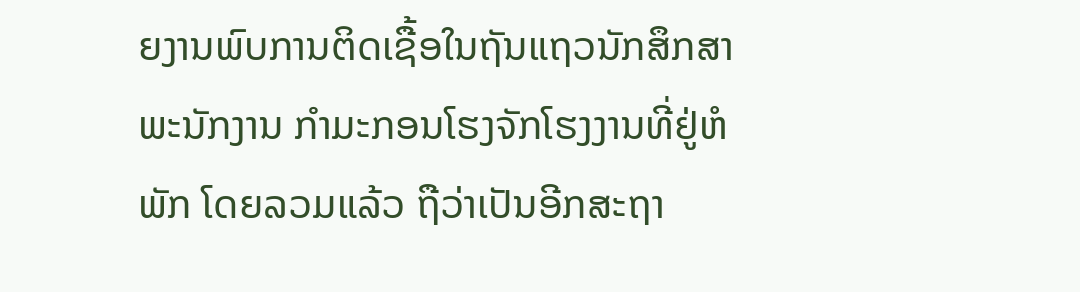ຍງານພົບການຕິດເຊື້ອໃນຖັນແຖວນັກສຶກສາ ພະນັກງານ ກໍາມະກອນໂຮງຈັກໂຮງງານທີ່ຢູ່ຫໍພັກ ໂດຍລວມແລ້ວ ຖືວ່າເປັນອີກສະຖາ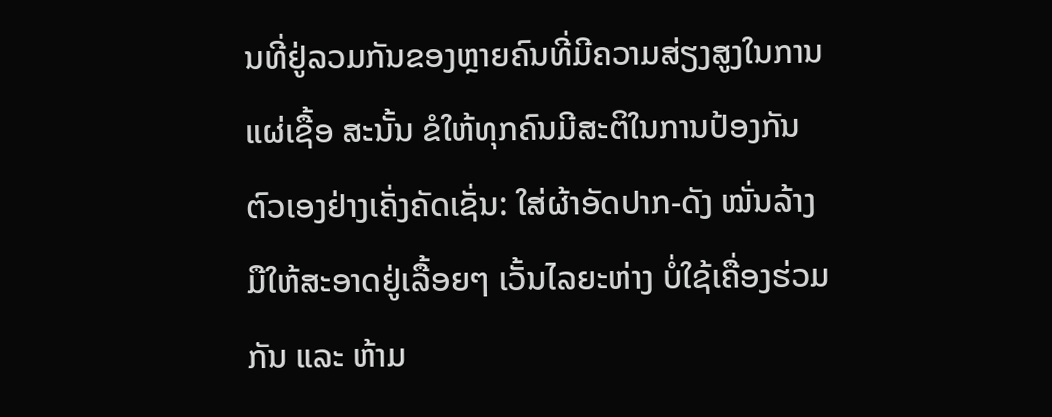ນທີ່ຢູ່ລວມກັນຂອງຫຼາຍຄົນທີ່ມີຄວາມສ່ຽງສູງໃນການແຜ່ເຊື້ອ ສະນັ້ນ ຂໍໃຫ້ທຸກຄົນມີສະຕິໃນການປ້ອງກັນຕົວເອງຢ່າງເຄັ່ງຄັດເຊັ່ນ: ໃສ່ຜ້າອັດປາກ-ດັງ ໝັ່ນລ້າງມືໃຫ້ສະອາດຢູ່ເລື້ອຍໆ ເວັ້ນໄລຍະຫ່າງ ບໍ່ໃຊ້ເຄື່ອງຮ່ວມກັນ ແລະ ຫ້າມ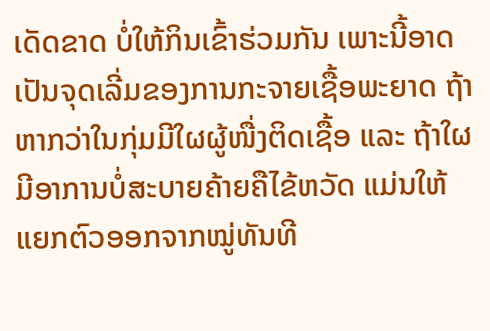ເດັດຂາດ ບໍ່ໃຫ້ກິນເຂົ້າຮ່ວມກັນ ເພາະນີ້ອາດເປັນຈຸດເລີ່ມຂອງການກະຈາຍເຊື້ອພະຍາດ ຖ້າຫາກວ່າໃນກຸ່ມມີໃຜຜູ້ໜື່ງຕິດເຊື້ອ ແລະ ຖ້າໃຜມີອາການບໍ່ສະບາຍຄ້າຍຄືໄຂ້ຫວັດ ແມ່ນໃຫ້ແຍກຕົວອອກຈາກໝູ່ທັນທີ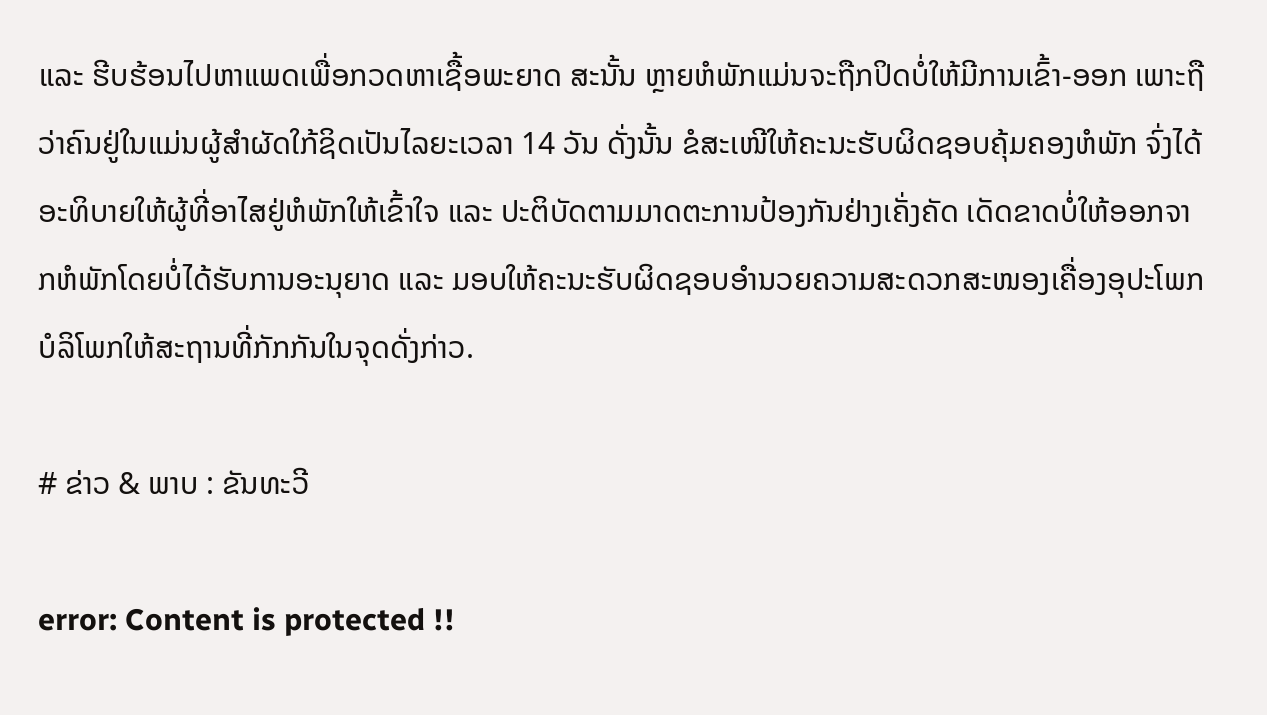ແລະ ຮີບຮ້ອນໄປຫາແພດເພື່ອກວດຫາເຊື້ອພະຍາດ ສະນັ້ນ ຫຼາຍຫໍພັກແມ່ນຈະຖືກປິດບໍ່ໃຫ້ມີການເຂົ້າ-ອອກ ເພາະຖືວ່າຄົນຢູ່ໃນແມ່ນຜູ້ສຳຜັດໃກ້ຊິດເປັນໄລຍະເວລາ 14 ວັນ ດັ່ງນັ້ນ ຂໍສະເໜີໃຫ້ຄະນະຮັບຜິດຊອບຄຸ້ມຄອງຫໍພັກ ຈົ່ງໄດ້ອະທິບາຍໃຫ້ຜູ້ທີ່ອາໄສຢູ່ຫໍພັກໃຫ້ເຂົ້າໃຈ ແລະ ປະຕິບັດຕາມມາດຕະການປ້ອງກັນຢ່າງເຄັ່ງຄັດ ເດັດຂາດບໍ່ໃຫ້ອອກຈາກຫໍພັກໂດຍບໍ່ໄດ້ຮັບການອະນຸຍາດ ແລະ ມອບໃຫ້ຄະນະຮັບຜິດຊອບອຳນວຍຄວາມສະດວກສະໜອງເຄື່ອງອຸປະໂພກ ບໍລິໂພກໃຫ້ສະຖານທີ່ກັກກັນໃນຈຸດດັ່ງກ່າວ.

# ຂ່າວ & ພາບ : ຂັນທະວີ

error: Content is protected !!